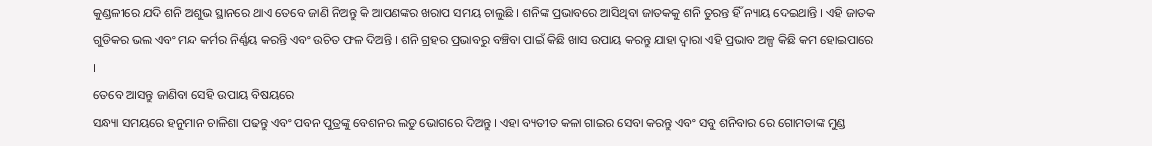କୁଣ୍ଡଳୀରେ ଯଦି ଶନି ଅଶୁଭ ସ୍ଥାନରେ ଥାଏ ତେବେ ଜାଣି ନିଅନ୍ତୁ କି ଆପଣଙ୍କର ଖରାପ ସମୟ ଚାଲୁଛି । ଶନିଙ୍କ ପ୍ରଭାବରେ ଆସିଥିବା ଜାତକକୁ ଶନି ତୁରନ୍ତ ହିଁ ନ୍ୟାୟ ଦେଇଥାନ୍ତି । ଏହି ଜାତକ ଗୁଡିକର ଭଲ ଏବଂ ମନ୍ଦ କର୍ମର ନିର୍ଣ୍ଣୟ କରନ୍ତି ଏବଂ ଉଚିତ ଫଳ ଦିଅନ୍ତି । ଶନି ଗ୍ରହର ପ୍ରଭାବରୁ ବଞ୍ଚିବା ପାଇଁ କିଛି ଖାସ ଉପାୟ କରନ୍ତୁ ଯାହା ଦ୍ଵାରା ଏହି ପ୍ରଭାବ ଅଳ୍ପ କିଛି କମ ହୋଇପାରେ ।
ତେବେ ଆସନ୍ତୁ ଜାଣିବା ସେହି ଉପାୟ ବିଷୟରେ
ସନ୍ଧ୍ୟା ସମୟରେ ହନୁମାନ ଚାଳିଶା ପଢନ୍ତୁ ଏବଂ ପବନ ପୁତ୍ରଙ୍କୁ ବେଶନର ଲଡୁ ଭୋଗରେ ଦିଅନ୍ତୁ । ଏହା ବ୍ୟତୀତ କଳା ଗାଇର ସେବା କରନ୍ତୁ ଏବଂ ସବୁ ଶନିବାର ରେ ଗୋମତାଙ୍କ ମୁଣ୍ଡ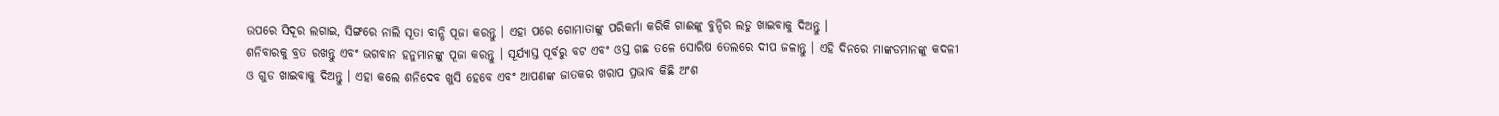ଉପରେ ସିଦୂର ଲଗାଇ, ସିଙ୍ଗରେ ନାଲି ସୂତା ବାନ୍ଧି ପୂଜା କରନ୍ତୁ । ଏହା ପରେ ଗୋମାତାଙ୍କୁ ପରିକର୍ମା କରିକି ଗାଈଙ୍କୁ ବୁନ୍ଦିର ଲଡୁ ଖାଇବାକୁ ଦିଅନ୍ତୁ ।
ଶନିବାରକୁ ବ୍ରତ ରଖନ୍ତୁ ଏବଂ ଭଗବାନ ହନୁମାନଙ୍କୁ ପୂଜା କରନ୍ତୁ । ସୂର୍ଯ୍ୟାସ୍ତ ପୂର୍ବରୁ ବଟ ଏବଂ ଓସ୍ତ ଗଛ ତଳେ ସୋରିଷ ତେଲରେ ଦୀପ ଜଳାନ୍ତୁ । ଏହି ଦିନରେ ମାଙ୍କଡମାନଙ୍କୁ କଦଳୀ ଓ ଗୁଡ ଖାଇବାକୁ ଦିଅନ୍ତୁ । ଏହା କଲେ ଶନିଦେବ ଖୁସି ହେବେ ଏବଂ ଆପଣଙ୍କ ଜାତକର ଖରାପ ପ୍ରଭାବ କିଛି ଅଂଶ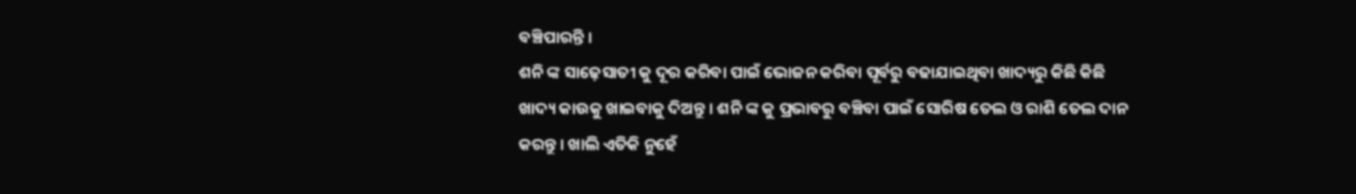ବଞ୍ଚିପାରନ୍ତି ।
ଶନି ଙ୍କ ସାଢ଼େସାତୀ କୁ ଦୂର କରିବା ପାଇଁ ଭୋଜନ କରିବା ପୂର୍ବରୁ ବଢାଯାଇଥିବା ଖାଦ୍ୟରୁ କିଛି କିଛି ଖାଦ୍ୟ କାଉକୁ ଖାଇବାକୁ ଦିଅନ୍ତୁ । ଶନି ଙ୍କ କୁ ପ୍ରଭାବରୁ ବଞ୍ଚିବା ପାଇଁ ସୋରିଷ ତେଲ ଓ ରାଶି ତେଲ ଦାନ କରନ୍ତୁ । ଖାଲି ଏତିକି ନୁହେଁ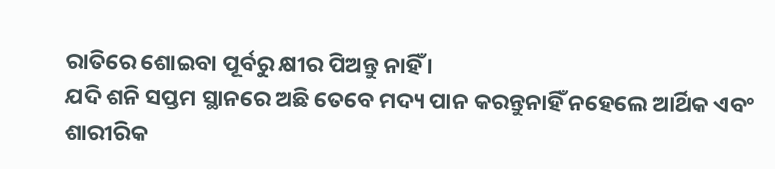ରାତିରେ ଶୋଇବା ପୂର୍ବରୁ କ୍ଷୀର ପିଅନ୍ତୁ ନାହିଁ ।
ଯଦି ଶନି ସପ୍ତମ ସ୍ଥାନରେ ଅଛି ତେବେ ମଦ୍ୟ ପାନ କରନ୍ତୁନାହିଁ ନହେଲେ ଆର୍ଥିକ ଏବଂ ଶାରୀରିକ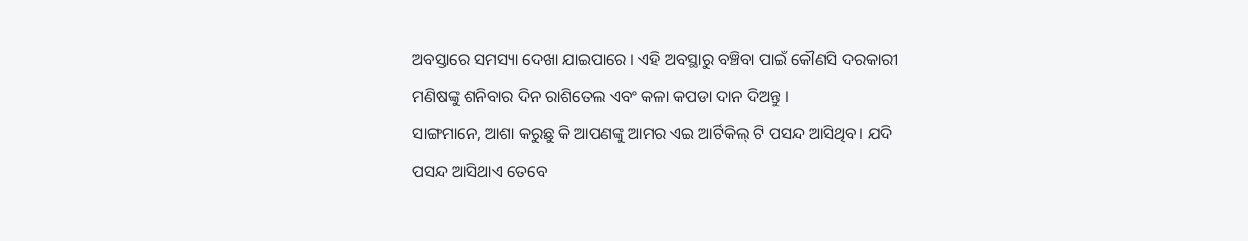ଅବସ୍ତାରେ ସମସ୍ୟା ଦେଖା ଯାଇପାରେ । ଏହି ଅବସ୍ଥାରୁ ବଞ୍ଚିବା ପାଇଁ କୌଣସି ଦରକାରୀ ମଣିଷଙ୍କୁ ଶନିବାର ଦିନ ରାଶିତେଲ ଏବଂ କଳା କପଡା ଦାନ ଦିଅନ୍ତୁ ।
ସାଙ୍ଗମାନେ, ଆଶା କରୁଛୁ କି ଆପଣଙ୍କୁ ଆମର ଏଇ ଆର୍ଟିକିଲ୍ ଟି ପସନ୍ଦ ଆସିଥିବ। ଯଦି ପସନ୍ଦ ଆସିଥାଏ ତେବେ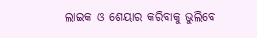ଲାଇକ ଓ ଶେୟାର କରିବାକୁ ଭୁଲିବେ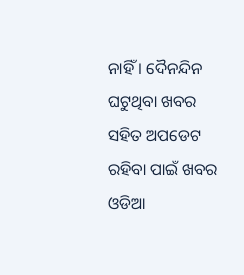ନାହିଁ । ଦୈନନ୍ଦିନ ଘଟୁଥିବା ଖବର ସହିତ ଅପଡେଟ ରହିବା ପାଇଁ ଖବର ଓଡିଆ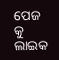ପେଜ କୁ ଲାଇକ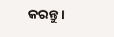କରନ୍ତୁ ।